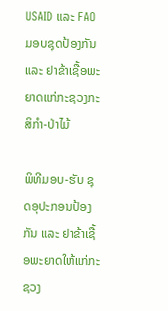USAID ແລະ FAO ມອບຊຸດປ້ອງກັນ ແລະ ຢາຂ້າເຊື້ອພະຍາດແກ່ກະຊວງກະສິກໍາ-ປ່າໄມ້

ພິທີມອບ-ຮັບ ຊຸດອຸປະກອນປ້ອງກັນ ແລະ ຢາຂ້າເຊື້ອພະຍາດໃຫ້ແກ່ກະຊວງ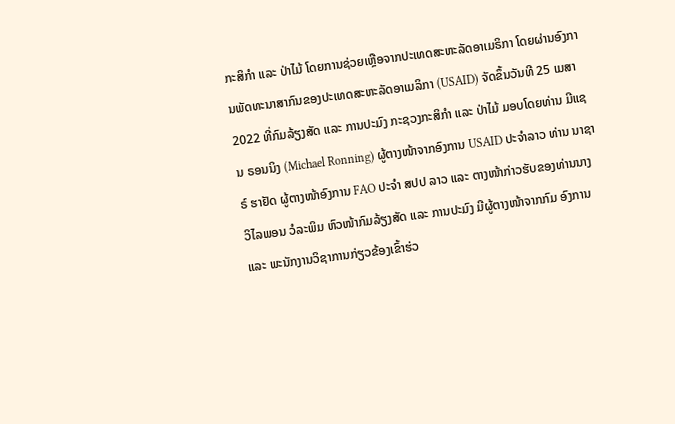ກະສິກໍາ ແລະ ປ່າໄມ້ ໂດຍການຊ່ວຍເຫຼືອຈາກປະເທດສະຫະລັດອາເມຣິກາ ໂດຍຜ່ານອົງການພັດທະນາສາກົນຂອງປະເທດສະຫະລັດອາເມລິກາ (USAID) ຈັດຂຶ້ນວັນທີ 25 ເມສາ 2022 ທີ່ກົມລ້ຽງສັດ ແລະ ການປະມົງ ກະຊວງກະສິກໍາ ແລະ ປ່າໄມ້ ມອບໂດຍທ່ານ ມີແຊນ ຣອນນິງ (Michael Ronning) ຜູ້ຕາງໜ້າຈາກອົງການ USAID ປະຈໍາລາວ ທ່ານ ນາຊາຣ໌ ຮາຢັດ ຜູ້ຕາງໜ້າອົງການ FAO ປະຈໍາ ສປປ ລາວ ແລະ ຕາງໜ້າກ່າວຮັບຂອງທ່ານນາງ ວິໄລພອນ ວໍລະພິມ ຫົວໜ້າກົມລ້ຽງສັດ ແລະ ການປະມົງ ມີຜູ້ຕາງໜ້າຈາກກົມ ອົງການ ແລະ ພະນັກງານວິຊາການກ່ຽວຂ້ອງເຂົ້າຮ່ວ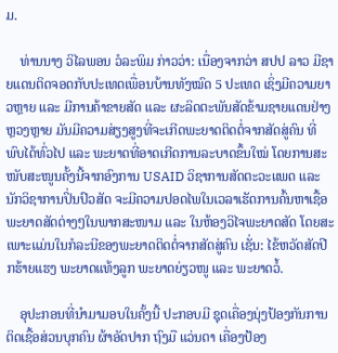ມ.

    ທ່ານນາງ ວິໄລພອນ ວໍລະພິມ ກ່າວວ່າ: ເນື່ອງຈາກວ່າ ສປປ ລາວ ມີຊາຍແດນຕິດຈອດກັບປະເທດເພື່ອນບ້ານທັງໝົດ 5 ປະເທດ ເຊິ່ງມີຄວາມຍາວຫຼາຍ ແລະ ມີການຄ້າຂາຍສັດ ແລະ ຜະລິດຕະພັນສັດຂ້າມຊາຍແດນຢ່າງຫຼວງຫຼາຍ ມັນມີຄວາມສ່ຽງສູງທີ່ຈະເກີດພະຍາດຕິດຕໍ່ຈາກສັດສູ່ຄົນ ທີ່ພົບໄດ້ທົ່ວໄປ ແລະ ພະຍາດທີ່ອາດເກີດການລະບາດຂຶ້ນໃໝ່ ໂດຍການສະໜັບສະໜູນຄັ້ງນີ້ຈາກອົງການ USAID ວິຊາການສັດຕະວະແພດ ແລະ ນັກວິຊາການປິ່ນປົວສັດ ຈະມີຄວາມປອດໄພໃນເວລາເຮັດການຄົ້ນຫາເຊື້ອພະຍາດສັດຕ່າງໆໃນພາກສະໜາມ ແລະ ໃນຫ້ອງວິໄຈພະຍາດສັດ ໂດຍສະເພາະແມ່ນໃນກໍລະນີຂອງພະຍາດຕິດຕໍ່ຈາກສັດສູ່ຄົນ ເຊັ່ນ: ໄຂ້ຫວັດສັດປີກຮ້າຍແຮງ ພະຍາດແທ້ງລູກ ພະຍາດຍ່ຽວໜູ ແລະ ພະຍາດວໍ້.

    ອຸປະກອນທີ່ນໍາມາມອບໃນຄັ້ງນີ້ ປະກອບມີ ຊຸດເຄື່ອງນຸ່ງປ້ອງກັນການຕິດເຊື້ອສ່ວນບຸກຄົນ ຜ້າອັດປາກ ຖົງມື ແວ່ນຕາ ເຄື່ອງປ້ອງ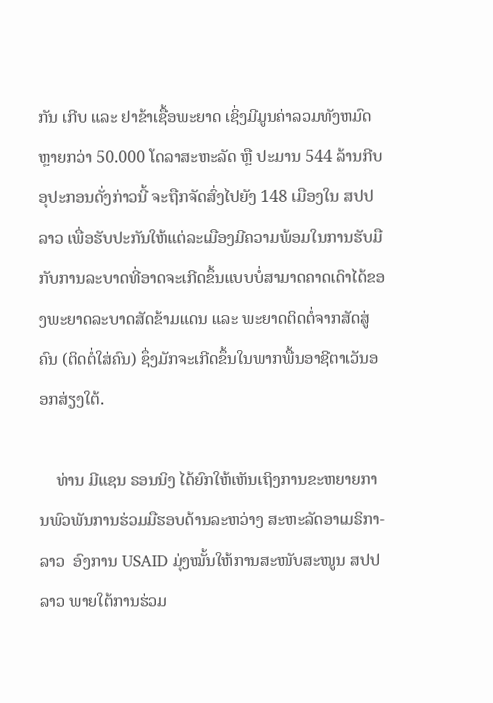ກັນ ເກີບ ແລະ ຢາຂ້າເຊື້ອພະຍາດ ເຊິ່ງມີມູນຄ່າລວມທັງຫມົດຫຼາຍກວ່າ 50.000 ໂດລາສະຫະລັດ ຫຼື ປະມານ 544 ລ້ານກີບ ອຸປະກອນດັ່ງກ່າວນີ້ ຈະຖືກຈັດສົ່ງໄປຍັງ 148 ເມືອງໃນ ສປປ ລາວ ເພື່ອຮັບປະກັນໃຫ້ແຕ່ລະເມືອງມີຄວາມພ້ອມໃນການຮັບມືກັບການລະບາດທີ່ອາດຈະເກີດຂຶ້ນແບບບໍ່ສາມາດຄາດເດົາໄດ້ຂອງພະຍາດລະບາດສັດຂ້າມແດນ ແລະ ພະຍາດຕິດຕໍ່ຈາກສັດສູ່ຄົນ (ຕິດຕໍ່ໃສ່ຄົນ) ຊຶ່ງມັກຈະເກີດຂຶ້ນໃນພາກພື້ນອາຊີຕາເວັນອອກສ່ຽງໃຕ້.

    ທ່ານ ມີແຊນ ຣອນນິງ ໄດ້ຍົກໃຫ້ເຫັນເຖິງການຂະຫຍາຍການພົວພັນການຮ່ວມມືຮອບດ້ານລະຫວ່າງ ສະຫະລັດອາເມຣິກາ-ລາວ  ອົງການ USAID ມຸ່ງໝັ້ນໃຫ້ການສະໜັບສະໜູນ ສປປ ລາວ ພາຍໃຕ້ການຮ່ວມ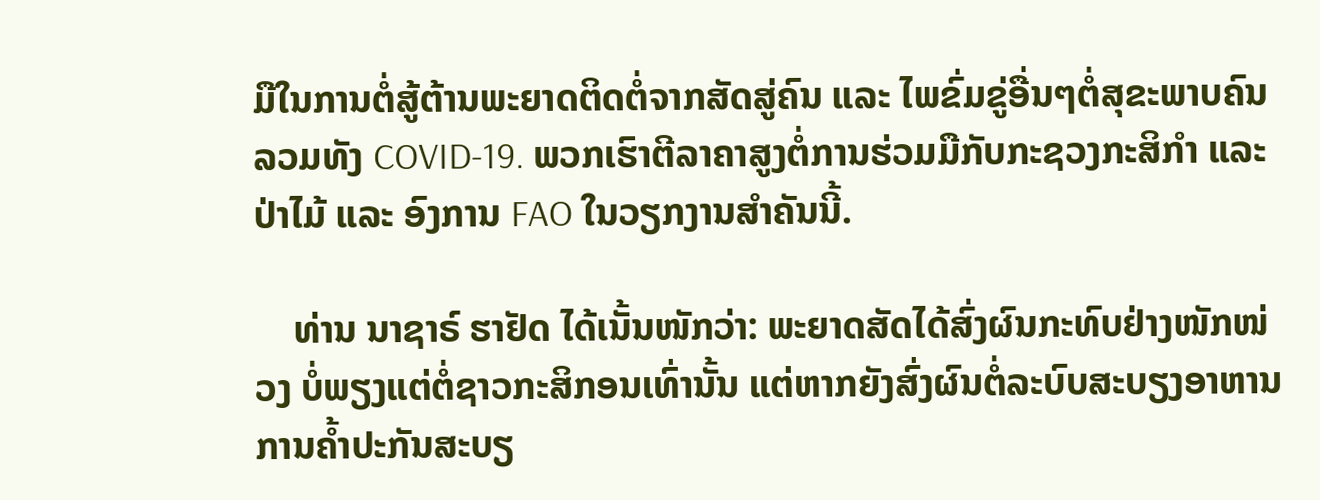ມືໃນການຕໍ່ສູ້ຕ້ານພະຍາດຕິດຕໍ່ຈາກສັດສູ່ຄົນ ແລະ ໄພຂົ່ມຂູ່ອື່ນໆຕໍ່ສຸຂະພາບຄົນ ລວມທັງ COVID-19. ພວກເຮົາຕີລາຄາສູງຕໍ່ການຮ່ວມມືກັບກະຊວງກະສິກໍາ ແລະ ປ່າໄມ້ ແລະ ອົງການ FAO ໃນວຽກງານສໍາຄັນນີ້.

    ທ່ານ ນາຊາຣ໌ ຮາຢັດ ໄດ້ເນັ້ນໜັກວ່າ: ພະຍາດສັດໄດ້ສົ່ງຜົນກະທົບຢ່າງໜັກໜ່ວງ ບໍ່ພຽງແຕ່ຕໍ່ຊາວກະສິກອນເທົ່ານັ້ນ ແຕ່ຫາກຍັງສົ່ງຜົນຕໍ່ລະບົບສະບຽງອາຫານ ການຄໍ້າປະກັນສະບຽ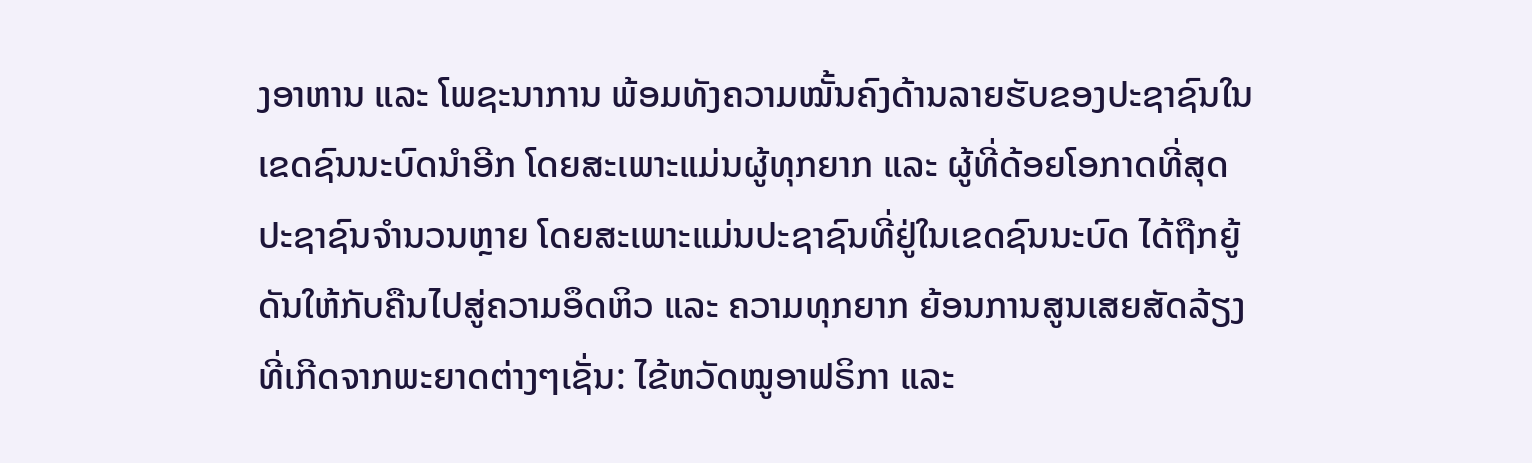ງອາຫານ ແລະ ໂພຊະນາການ ພ້ອມທັງຄວາມໝັ້ນຄົງດ້ານລາຍຮັບຂອງປະຊາຊົນໃນເຂດຊົນນະບົດນໍາອີກ ໂດຍສະເພາະແມ່ນຜູ້ທຸກຍາກ ແລະ ຜູ້ທີ່ດ້ອຍໂອກາດທີ່ສຸດ ປະຊາຊົນຈໍານວນຫຼາຍ ໂດຍສະເພາະແມ່ນປະຊາຊົນທີ່ຢູ່ໃນເຂດຊົນນະບົດ ໄດ້ຖືກຍູ້ດັນໃຫ້ກັບຄືນໄປສູ່ຄວາມອຶດຫິວ ແລະ ຄວາມທຸກຍາກ ຍ້ອນການສູນເສຍສັດລ້ຽງທີ່ເກີດຈາກພະຍາດຕ່າງໆເຊັ່ນ: ໄຂ້ຫວັດໝູອາຟຣິກາ ແລະ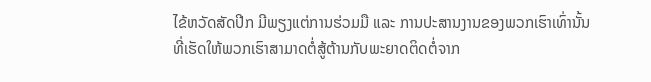ໄຂ້ຫວັດສັດປີກ ມີພຽງແຕ່ການຮ່ວມມື ແລະ ການປະສານງານຂອງພວກເຮົາເທົ່ານັ້ນ ທີ່ເຮັດໃຫ້ພວກເຮົາສາມາດຕໍ່ສູ້ຕ້ານກັບພະຍາດຕິດຕໍ່ຈາກ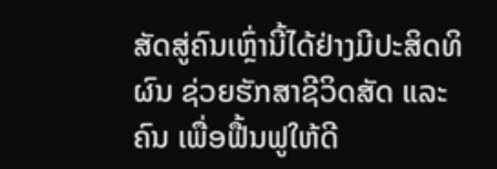ສັດສູ່ຄົນເຫຼົ່ານີ້ໄດ້ຢ່າງມີປະສິດທິຜົນ ຊ່ວຍຮັກສາຊີວິດສັດ ແລະ ຄົນ ເພື່ອຟື້ນຟູໃຫ້ດີ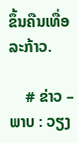ຂຶ້ນຄືນເທື່ອລະກ້າວ.

    # ຂ່າວ – ພາບ : ວຽງ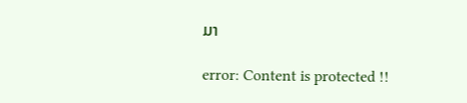ມາ

error: Content is protected !!